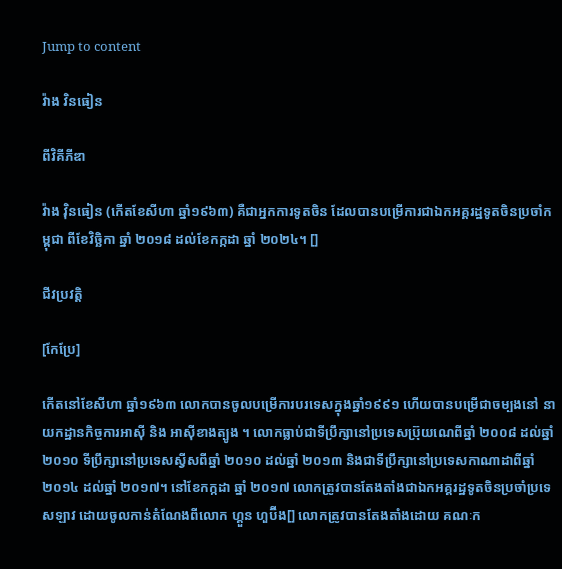Jump to content

វ៉ាង វិនធៀន

ពីវិគីភីឌា

វ៉ាង វ៉ិនធៀន (កើតខែសីហា ឆ្នាំ១៩៦៣) គឺជាអ្នកការទូតចិន ដែលបានបម្រើការជាឯកអគ្គរដ្ឋទូតចិនប្រចាំកម្ពុជា ពីខែវិច្ឆិកា ឆ្នាំ ២០១៨ ដល់ខែកក្កដា ឆ្នាំ ២០២៤។ []

ជីវប្រវត្តិ

[កែប្រែ]

កើតនៅខែសីហា ឆ្នាំ១៩៦៣ លោកបានចូលបម្រើការបរទេសក្នុងឆ្នាំ១៩៩១ ហើយបានបម្រើជាចម្បងនៅ នាយកដ្ឋានកិច្ចការអាស៊ី និង អាស៊ីខាងត្បូង ។ លោកធ្លាប់ជាទីប្រឹក្សានៅប្រទេសប្រ៊ុយណេពីឆ្នាំ ២០០៨ ដល់ឆ្នាំ ២០១០ ទីប្រឹក្សានៅប្រទេសស្វីសពីឆ្នាំ ២០១០ ដល់ឆ្នាំ ២០១៣ និងជាទីប្រឹក្សានៅប្រទេសកាណាដាពីឆ្នាំ ២០១៤ ដល់ឆ្នាំ ២០១៧។ នៅខែកក្កដា ឆ្នាំ ២០១៧ លោកត្រូវបានតែងតាំងជាឯកអគ្គរដ្ឋទូតចិនប្រចាំប្រទេសឡាវ ដោយចូលកាន់តំណែងពីលោក ហ្គួន ហួប៊ីង[] លោកត្រូវបានតែងតាំងដោយ គណៈក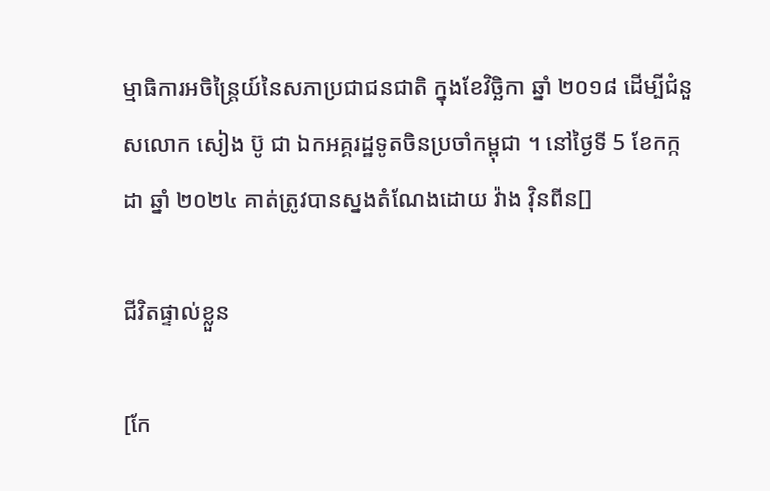ម្មាធិការអចិន្ត្រៃយ៍នៃសភាប្រជាជនជាតិ ក្នុងខែវិច្ឆិកា ឆ្នាំ ២០១៨ ដើម្បីជំនួសលោក សៀង ប៊ូ ជា ឯកអគ្គរដ្ឋទូតចិនប្រចាំកម្ពុជា ។ នៅថ្ងៃទី 5 ខែកក្កដា ឆ្នាំ ២០២៤ គាត់ត្រូវបានស្នងតំណែងដោយ វ៉ាង វ៉ិនពីន[]

ជីវិតផ្ទាល់ខ្លួន

[កែ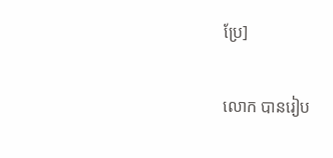ប្រែ]

លោក បានរៀប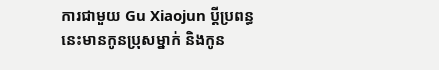ការជាមួយ Gu Xiaojun ប្តីប្រពន្ធនេះមានកូនប្រុសម្នាក់ និងកូន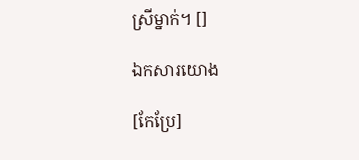ស្រីម្នាក់។ []

ឯកសារយោង

[កែប្រែ]